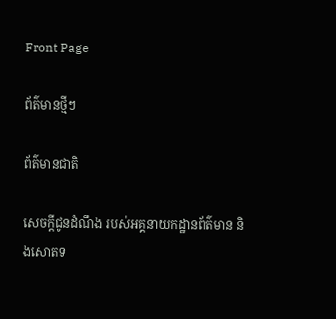Front Page

ព័ត៌មានថ្មីៗ

ព័ត៌មានជាតិ

សេចក្តីជូនដំណឹង របស់អគ្គនាយកដ្ឋានព័ត៌មាន និងសោតទ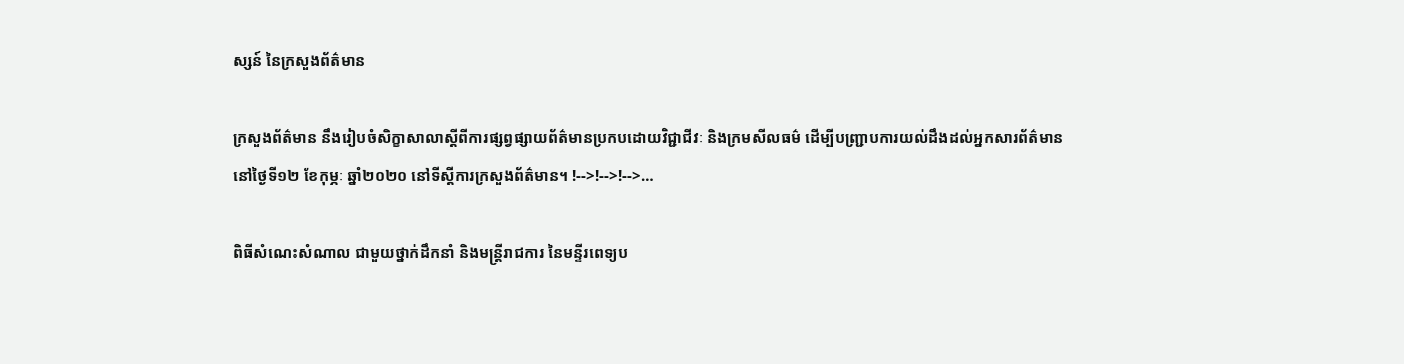ស្សន៍ នៃក្រសួងព័ត៌មាន

ក្រសួងព័ត៌មាន នឹងរៀបចំសិក្ខាសាលាស្ដីពីការផ្សព្វផ្សាយព័ត៌មានប្រកបដោយវិជ្ជាជីវៈ និងក្រមសីលធម៌ ដើម្បីបញ្ជ្រាបការយល់ដឹងដល់អ្នកសារព័ត៌មាន នៅថ្ងៃទី១២ ខែកុម្ភៈ ឆ្នាំ២០២០ នៅទីស្តីការក្រសួងព័ត៌មាន។ !-->!-->!-->…

ពិធីសំណេះសំណាល ជាមួយថ្នាក់ដឹកនាំ និងមន្ត្រីរាជការ នៃមន្ទីរពេទ្យប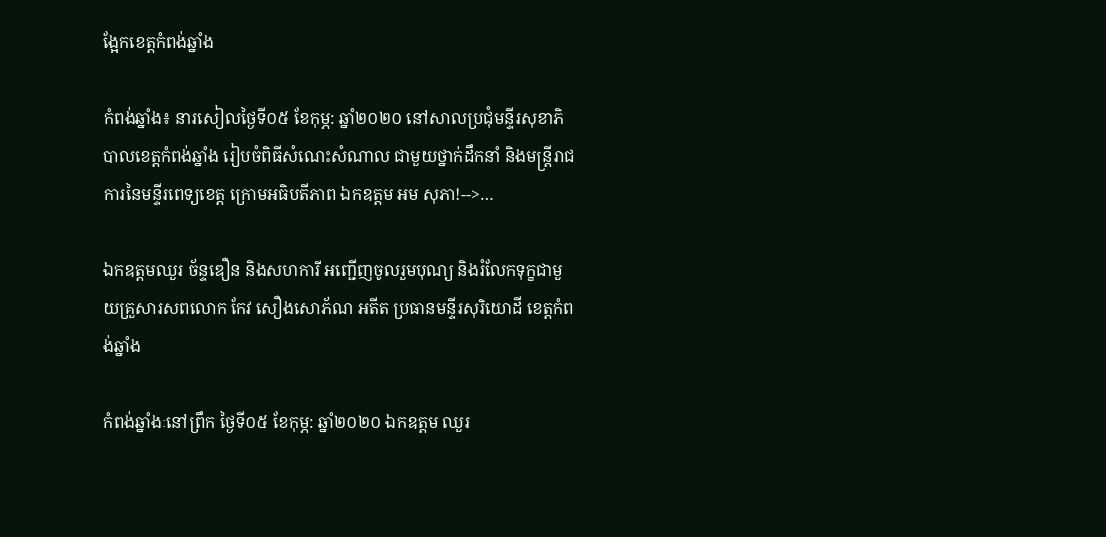ង្អែកខេត្តកំពង់ឆ្នាំង

កំពង់ឆ្នាំង៖ នារសៀលថ្ងៃទី០៥ ខែកុម្ភ: ឆ្នាំ២០២០ នៅសាលប្រជុំមន្ទីរសុខាភិបាលខេត្តកំពង់ឆ្នាំង រៀបចំពិធីសំណេះសំណាល ជាមួយថ្នាក់ដឹកនាំ និងមន្ត្រីរាជការនៃមន្ទីរពេទ្យខេត្ត ក្រោមអធិបតីភាព ឯកឧត្តម អម សុភា!-->…

ឯកឧត្តមឈួរ ច័ន្ទឌឿន និងសហការី អញ្ជើញចូលរួមបុណ្យ និងរំលែកទុក្ខជាមួយគ្រួសារសពលោក កែវ សឿងសោភ័ណ អតីត ប្រធានមន្ទីរសុរិយោដី ខេត្តកំពង់ឆ្នាំង

កំពង់ឆ្នាំងៈនៅព្រឹក ថ្ងៃទី០៥ ខែកុម្ភ: ឆ្នាំ២០២០ ឯកឧត្តម ឈួរ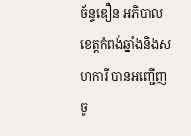ច័ន្ទឌឿន អភិបាលខេត្តកំពង់ឆ្នាំងនិងសហការី បានអញ្ជើញចូ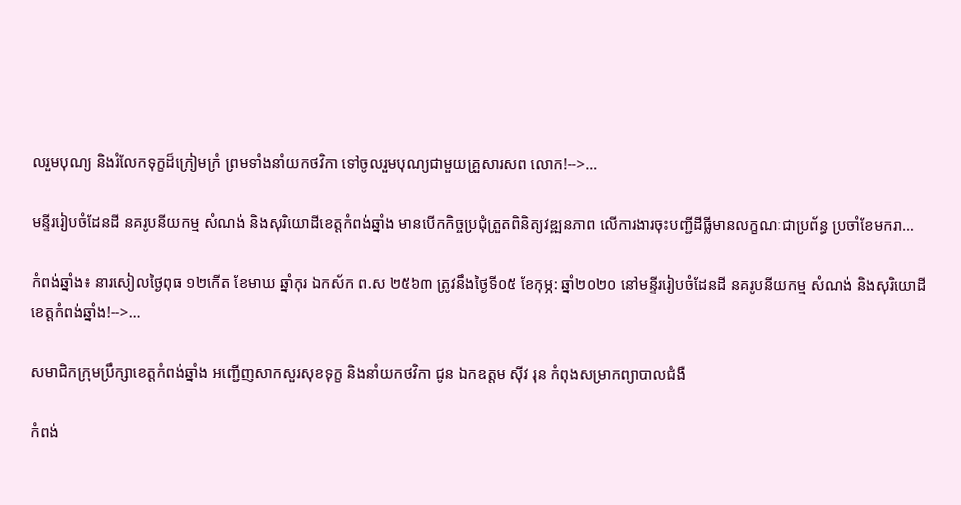លរួមបុណ្យ និងរំលែកទុក្ខដ៏ក្រៀមក្រំ ព្រមទាំងនាំយកថវិកា ទៅចូលរួមបុណ្យជាមួយគ្រួសារសព លោក!-->…

មន្ទីររៀបចំដែនដី នគរូបនីយកម្ម សំណង់ និងសុរិយោដីខេត្តកំពង់ឆ្នាំង មានបើកកិច្ចប្រជុំត្រួតពិនិត្យវឌ្ឍនភាព លើការងារចុះបញ្ជីដីធ្លីមានលក្ខណៈជាប្រព័ន្ធ ប្រចាំខែមករា…

កំពង់ឆ្នាំង៖ នារសៀលថ្ងៃពុធ ១២កើត ខែមាឃ ឆ្នាំកុរ ឯកស័ក ព.ស ២៥៦៣ ត្រូវនឹងថ្ងៃទី០៥ ខែកុម្ភ: ឆ្នាំ២០២០ នៅមន្ទីររៀបចំដែនដី នគរូបនីយកម្ម សំណង់ និងសុរិយោដីខេត្តកំពង់ឆ្នាំង!-->…

សមាជិកក្រុមប្រឹក្សាខេត្តកំពង់ឆ្នាំង អញ្ជើញសាកសួរសុខទុក្ខ និងនាំយកថវិកា ជូន ឯកឧត្តម ស៊ីវ រុន កំពុងសម្រាកព្យាបាលជំងឺ

កំពង់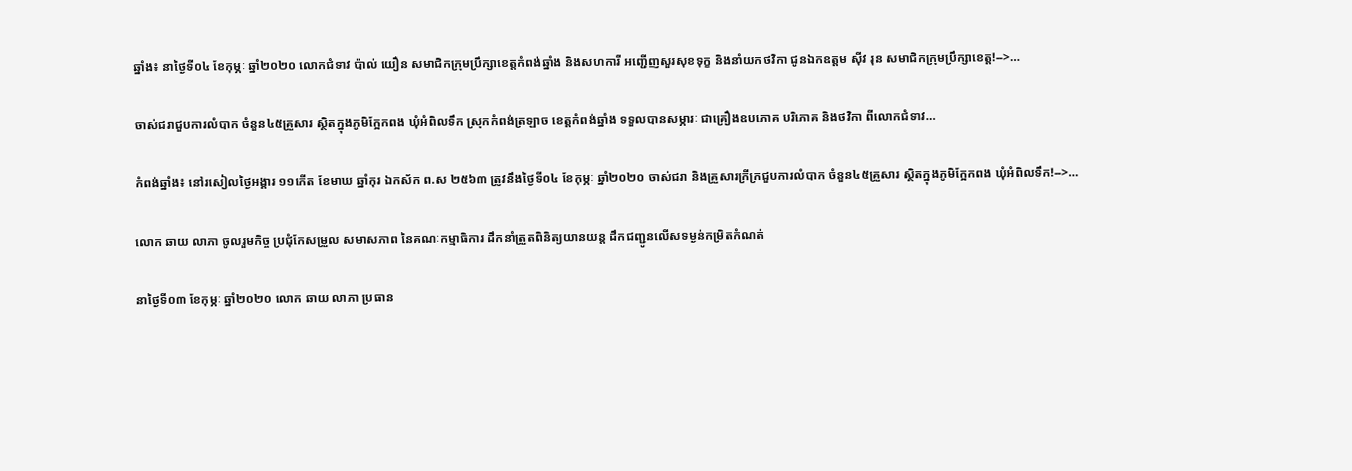ឆ្នាំង៖ នាថ្ងៃទី០៤ ខែកុម្ភៈ ឆ្នាំ២០២០ លោកជំទាវ ប៉ាល់ យឿន សមាជិកក្រុមប្រឹក្សាខេត្តកំពង់ឆ្នាំង និងសហការី អញ្ជើញសួរសុខទុក្ខ និងនាំយកថវិកា ជូនឯកឧត្តម ស៊ីវ រុន សមាជិកក្រុមប្រឹក្សាខេត្ត!-->…

ចាស់ជរាជួបការលំបាក ចំនួន៤៥គ្រួសារ ស្ថិតក្នុងភូមិក្អែកពង ឃុំអំពិលទឹក ស្រុកកំពង់ត្រឡាច ខេត្តកំពង់ឆ្នាំង ទទួលបានសម្ភារៈ ជាគ្រឿងឧបភោគ បរិភោគ និងថវិកា ពីលោកជំទាវ…

កំពង់ឆ្នាំង៖ នៅរសៀលថ្ងៃអង្គារ ១១កើត ខែមាឃ ឆ្នាំកុរ ឯកស័ក ព.ស ២៥៦៣ ត្រូវនឹងថ្ងៃទី០៤ ខែកុម្ភៈ ឆ្នាំ២០២០ ចាស់ជរា និងគ្រួសារក្រីក្រជួបការលំបាក ចំនួន៤៥គ្រួសារ ស្ថិតក្នុងភូមិក្អែកពង ឃុំអំពិលទឹក!-->…

លោក ឆាយ លាភា ចូលរួមកិច្ច ប្រជុំកែសម្រួល សមាសភាព នៃគណៈកម្មាធិការ ដឹកនាំត្រួតពិនិត្យយានយន្ត ដឹកជញ្ជូនលើសទម្ងន់កម្រិតកំណត់

នាថ្ងៃទី០៣ ខែកុម្ភៈ ឆ្នាំ២០២០ លោក ឆាយ លាភា ប្រធាន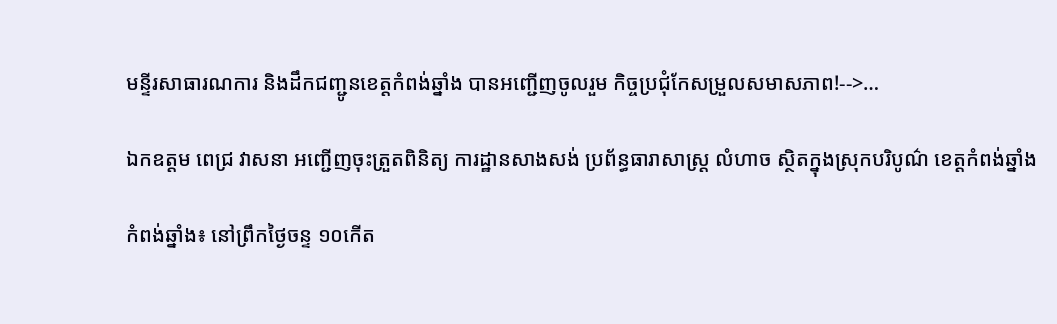មន្ទីរសាធារណការ និងដឹកជញ្ជូនខេត្តកំពង់ឆ្នាំង បានអញ្ជើញចូលរួម កិច្ចប្រជុំកែសម្រួលសមាសភាព!-->…

ឯកឧត្តម ពេជ្រ វាសនា អញ្ជើញចុះត្រួតពិនិត្យ ការដ្ឋានសាងសង់ ប្រព័ន្ធធារាសាស្ត្រ លំហាច ស្ថិតក្នុងស្រុកបរិបូណ៌ ខេត្តកំពង់ឆ្នាំង

កំពង់ឆ្នាំង៖ នៅព្រឹកថ្ងៃចន្ទ ១០កើត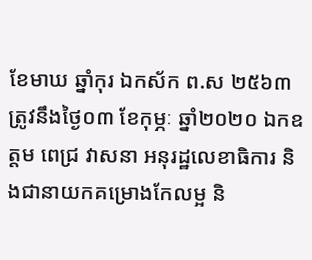ខែមាឃ ឆ្នាំកុរ ឯកស័ក ព.ស ២៥៦៣ ត្រូវនឹងថ្ងៃ០៣ ខែកុម្ភៈ ឆ្នាំ២០២០ ឯកឧត្តម ពេជ្រ វាសនា អនុរដ្ឋលេខាធិការ និងជានាយកគម្រោងកែលម្អ និ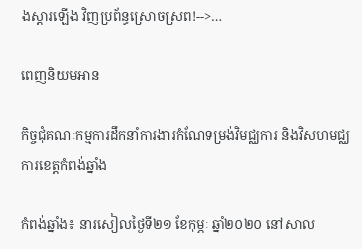ងស្តារឡើង វិញប្រព័ន្ធស្រោចស្រព!-->…

ពេញនិយមអាន

កិច្ចជុំគណៈកម្មការដឹកនាំការងារកំណែទម្រង់វិមជ្ឈការ និងវិសហមជ្ឈការខេត្តកំពង់ឆ្នាំង

កំពង់ឆ្នាំង៖ នារសៀលថ្ងៃទី២១ ខែកុម្ភៈ ឆ្នាំ២០២០ នៅសាល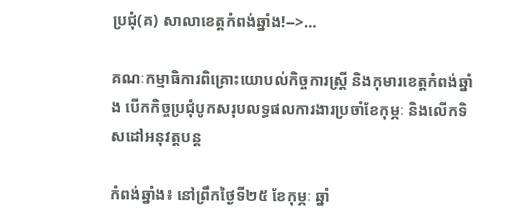ប្រជុំ(គ) សាលាខេត្តកំពង់ឆ្នាំង!-->…

គណៈកម្មាធិការពិគ្រោះយោបល់កិច្ចការស្រ្តី និងកុមារខេត្តកំពង់ឆ្នាំង បើកកិច្ចប្រជុំបូកសរុបលទ្ធផលការងារប្រចាំខែកុម្ភៈ និងលើកទិសដៅអនុវត្តបន្ត

កំពង់ឆ្នាំង៖ នៅព្រឹកថ្ងៃទី២៥ ខែកុម្ភៈ ឆ្នាំ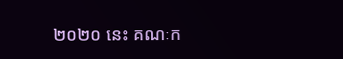២០២០ នេះ គណៈក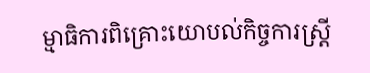ម្មាធិការពិគ្រោះយោបល់កិច្ចការស្ត្រី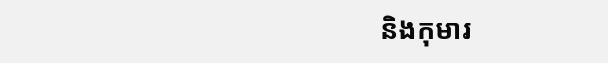និងកុមារ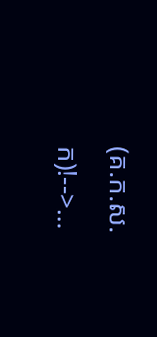(គ.ក.ស.ក)!-->…